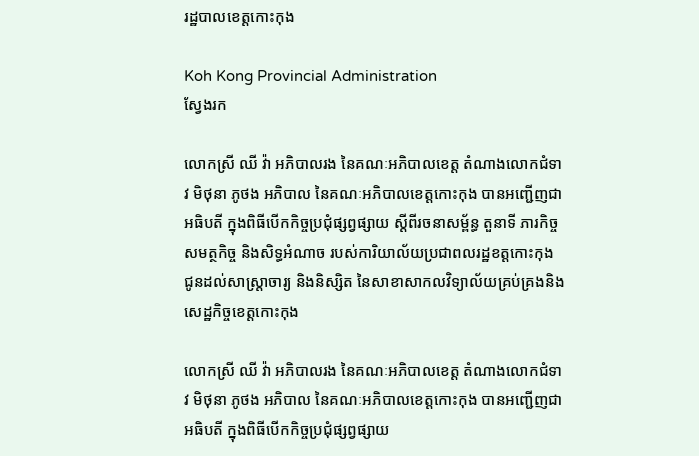រដ្ឋបាលខេត្តកោះកុង

Koh Kong Provincial Administration
ស្វែងរក

លោកស្រី ឈី វ៉ា អភិបាលរង នៃគណៈអភិបាលខេត្ត តំណាងលោកជំទាវ មិថុនា ភូថង អភិបាល នៃគណៈអភិបាលខេត្តកោះកុង បានអញ្ជើញជាអធិបតី ក្នុងពិធីបើកកិច្ចប្រជុំផ្សព្វផ្សាយ ស្តីពីរចនាសម្ព័ន្ធ តួនាទី ភារកិច្ច សមត្ថកិច្ច និងសិទ្ធអំណាច របស់ការិយាល័យប្រជាពលរដ្ឋខត្តកោះកុង ជូនដល់សាស្ត្រាចារ្យ និងនិស្សិត នៃសាខាសាកលវិទ្យាល័យគ្រប់គ្រងនិងសេដ្ឋកិច្ចខេត្តកោះកុង

លោកស្រី ឈី វ៉ា អភិបាលរង នៃគណៈអភិបាលខេត្ត តំណាងលោកជំទាវ មិថុនា ភូថង អភិបាល នៃគណៈអភិបាលខេត្តកោះកុង បានអញ្ជើញជាអធិបតី ក្នុងពិធីបើកកិច្ចប្រជុំផ្សព្វផ្សាយ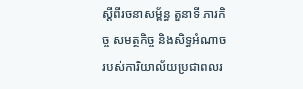ស្តីពីរចនាសម្ព័ន្ធ តួនាទី ភារកិច្ច សមត្ថកិច្ច និងសិទ្ធអំណាច របស់ការិយាល័យប្រជាពលរ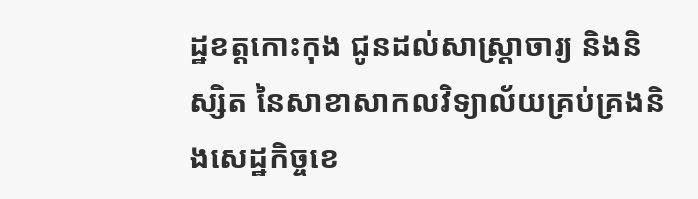ដ្ឋខត្តកោះកុង ជូនដល់សាស្ត្រាចារ្យ និងនិស្សិត នៃសាខាសាកលវិទ្យាល័យគ្រប់គ្រងនិងសេដ្ឋកិច្ចខេ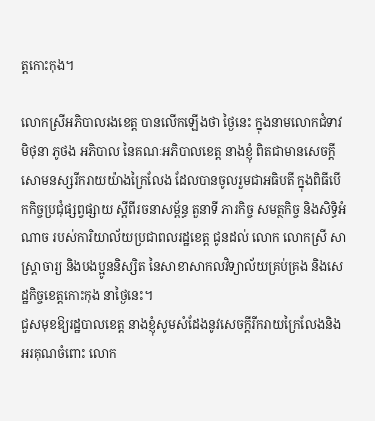ត្តកោះកុង។

លោកស្រីអភិបាលរងខេត្ត បានលើកឡើងថា ថ្ងៃនេះ ក្នុងនាមលោកជំទាវ មិថុនា ភូថង អភិបាល នៃគណៈអភិបាលខេត្ត នាងខ្ញុំ ពិតជាមានសេចក្តីសោមនស្សរីករាយយ៉ាងក្រៃលែង ដែលបានចូលរួមជាអធិបតី ក្នុងពិធីបើកកិច្ចប្រជុំផ្សព្វផ្សាយ ស្តីពីរចនាសម្ព័ន្ធ តួនាទី ភារកិច្ច សមត្ថកិច្ច និងសិទ្ធិអំណាច របស់ការិយាល័យប្រជាពលរដ្ឋខេត្ត ជូនដល់ លោក លោកស្រី សាស្ត្រាចារ្យ និងបងប្អូននិស្សិត នៃសាខាសាកលវិទ្យាល័យគ្រប់គ្រង និងសេដ្ឋកិច្ចខេត្តកោះកុង នាថ្ងៃនេះ។
ជួសមុខឱ្យរដ្ឋបាលខេត្ត នាងខ្ញុំសូមសំដែងនូវសេចក្ដីរីករាយក្រៃលែងនិងអរគុណចំពោះ លោក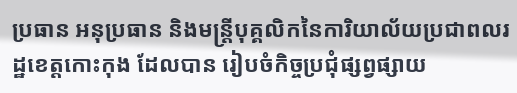ប្រធាន អនុប្រធាន និងមន្ត្រីបុគ្គលិកនៃការិយាល័យប្រជាពលរដ្ឋខេត្តកោះកុង ដែលបាន រៀបចំកិច្ចប្រជុំផ្សព្វផ្សាយ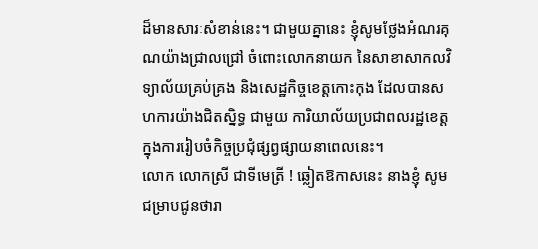ដ៏មានសារៈសំខាន់នេះ។ ជាមួយគ្នានេះ ខ្ញុំសូមថ្លែងអំណរគុណយ៉ាងជ្រាលជ្រៅ ចំពោះលោកនាយក នៃសាខាសាកលវិទ្យាល័យគ្រប់គ្រង និងសេដ្ឋកិច្ចខេត្តកោះកុង ដែលបានសហការយ៉ាងជិតស្និទ្ធ ជាមួយ ការិយាល័យប្រជាពលរដ្ឋខេត្តក្នុងការរៀបចំកិច្ចប្រជុំផ្សព្វផ្សាយនាពេលនេះ។
លោក លោកស្រី ជាទីមេត្រី ! ឆ្លៀតឱកាសនេះ នាងខ្ញុំ សូមជម្រាបជូនថារា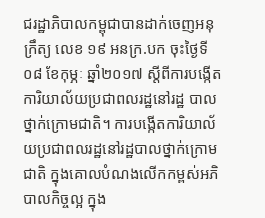ជរដ្ឋាភិបាលកម្ពុជាបានដាក់ចេញអនុក្រឹត្យ លេខ ១៩ អនក្រ.បក ចុះថ្ងៃទី០៨ ខែកុម្ភៈ ឆ្នាំ២០១៧ ស្តីពីការបង្កើតការិយាល័យប្រជាពលរដ្ឋនៅរដ្ឋ បាលថ្នាក់ក្រោមជាតិ។ ការបង្កើតការិយាល័យប្រជាពលរដ្ឋនៅរដ្ឋបាលថ្នាក់ក្រោមជាតិ ក្នុងគោលបំណងលើកកម្ពស់អភិបាលកិច្ចល្អ ក្នុង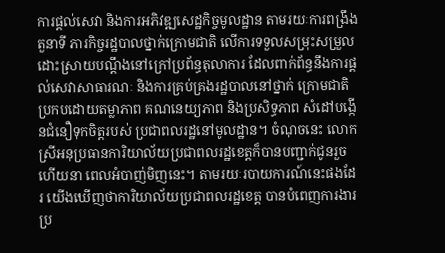ការផ្តល់សេវា និងការអភិវឌ្ឍសេដ្ឋកិច្ចមូលដ្ឋាន តាមរយៈការពង្រឹងតួនាទី ភារកិច្ចរដ្ឋបាលថ្នាក់ក្រោមជាតិ លើការទទួលសម្រុះសម្រួលដោះស្រាយបណ្ដឹងនៅក្រៅប្រព័ន្ធតុលាការ ដែលពាក់ព័ន្ធនឹងការផ្តល់សេវាសាធារណៈ និងការគ្រប់គ្រងរដ្ឋបាលនៅថ្នាក់ ក្រោមជាតិ ប្រកបដោយតម្លាភាព គណនេយ្យភាព និងប្រសិទ្ធភាព សំដៅបង្កើនជំនឿទុកចិត្តរបស់ ប្រជាពលរដ្ឋនៅមូលដ្ឋាន។ ចំណុចនេះ លោកស្រីអនុប្រធានការិយាល័យប្រជាពលរដ្ឋខេត្តក៏បានបញ្ជាក់ជូនរួចហើយនា ពេលអំបាញ់មិញនេះ។ តាមរយៈរបាយការណ៍នេះផងដែរ យើងឃើញថាការិយាល័យប្រជាពលរដ្ឋខេត្ត បានបំពេញការងារប្រ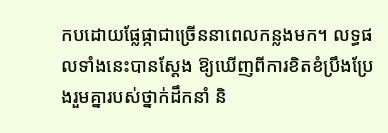កបដោយផ្លែផ្កាជាច្រើននាពេលកន្លងមក។ លទ្ធផលទាំងនេះបានស្តែង ឱ្យឃើញពីការខិតខំប្រឹងប្រែងរួមគ្នារបស់ថ្នាក់ដឹកនាំ និ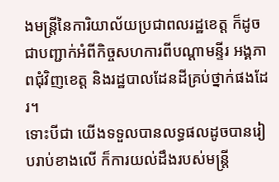ងមន្ដ្រីនៃការិយាល័យប្រជាពលរដ្ឋខេត្ត ក៏ដូចជាបញ្ជាក់អំពីកិច្ចសហការពីបណ្តាមន្ទីរ អង្គភាពជុំវិញខេត្ត និងរដ្ឋបាលដែនដីគ្រប់ថ្នាក់ផងដែរ។
ទោះបីជា យើងទទួលបានលទ្ធផលដូចបានរៀបរាប់ខាងលើ ក៏ការយល់ដឹងរបស់មន្ត្រី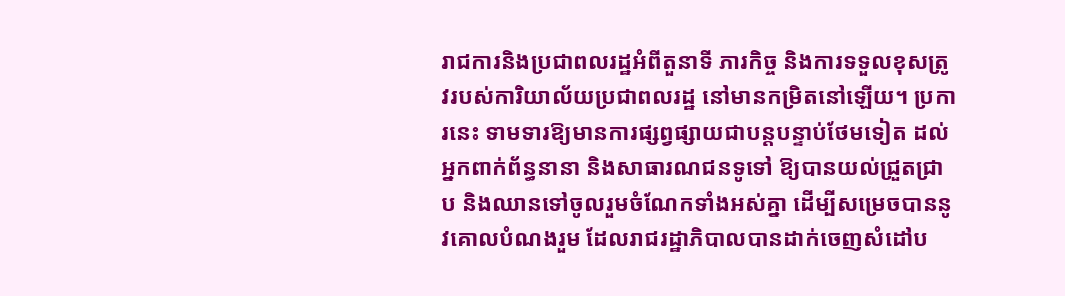រាជការនិងប្រជាពលរដ្ឋអំពីតួនាទី ភារកិច្ច និងការទទួលខុសត្រូវរបស់ការិយាល័យប្រជាពលរដ្ឋ នៅមានកម្រិតនៅឡើយ។ ប្រការនេះ ទាមទារឱ្យមានការផ្សព្វផ្សាយជាបន្តបន្ទាប់ថែមទៀត ដល់អ្នកពាក់ព័ន្ធនានា និងសាធារណជនទូទៅ ឱ្យបានយល់ជ្រួតជ្រាប និងឈានទៅចូលរួមចំណែកទាំងអស់គ្នា ដើម្បីសម្រេចបាននូវគោលបំណងរួម ដែលរាជរដ្ឋាភិបាលបានដាក់ចេញសំដៅប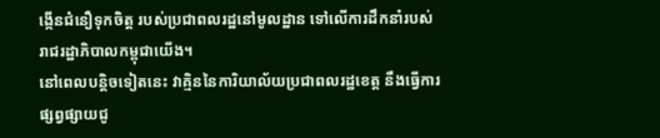ង្កើនជំនឿទុកចិត្ត របស់ប្រជាពលរដ្ឋនៅមូលដ្ឋាន ទៅលើការដឹកនាំរបស់រាជរដ្ឋាភិបាលកម្ពុជាយើង។
នៅពេលបន្តិចទៀតនេះ វាគ្មិននៃការិយាល័យប្រជាពលរដ្ឋខេត្ត នឹងធ្វើការផ្សព្វផ្សាយជូ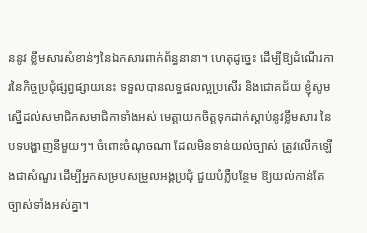ននូវ ខ្លឹមសារសំខាន់ៗនៃឯកសារពាក់ព័ន្ធនានា។ ហេតុដូច្នេះ ដើម្បីឱ្យដំណើរការនៃកិច្ចប្រជុំផ្សព្វផ្សាយនេះ ទទួលបានលទ្ធផលល្អប្រសើរ និងជោគជ័យ ខ្ញុំសូមស្នើដល់សមាជិកសមាជិកាទាំងអស់ មេត្តាយកចិត្តទុកដាក់ស្តាប់នូវខ្លឹមសារ នៃបទបង្ហាញនីមួយៗ។ ចំពោះចំណុចណា ដែលមិនទាន់យល់ច្បាស់ ត្រូវលើកឡើងជាសំណួរ ដើម្បីអ្នកសម្របសម្រួលអង្គប្រជុំ ជួយបំភ្លឺបន្ថែម ឱ្យយល់កាន់តែច្បាស់ទាំងអស់គ្នា។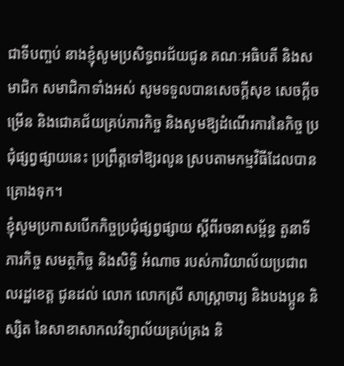ជាទីបញ្ចប់ នាងខ្ញុំសូមប្រសិទ្ធពរជ័យជូន គណៈអធិបតី និងសមាជិក សមាជិកាទាំងអស់ សូមទទួលបានសេចក្ដីសុខ សេចក្តីចម្រើន និងជោគជ័យគ្រប់ភារកិច្ច និងសូមឱ្យដំណើរការនៃកិច្ច ប្រជុំផ្សព្វផ្សាយនេះ ប្រព្រឹត្តទៅឱ្យរលូន ស្របតាមកម្មវិធីដែលបានគ្រោងទុក។
ខ្ញុំសូមប្រកាសបើកកិច្ចប្រជុំផ្សព្វផ្សាយ ស្តីពីរចនាសម្ព័ន្ធ តួនាទី ភារកិច្ច សមត្ថកិច្ច និងសិទ្ធិ អំណាច របស់ការិយាល័យប្រជាពលរដ្ឋខេត្ត ជូនដល់ លោក លោកស្រី សាស្ត្រាចារ្យ និងបងប្អូន និស្សិត នៃសាខាសាកលវិទ្យាល័យគ្រប់គ្រង និ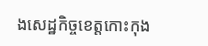ងសេដ្ឋកិច្ចខេត្តកោះកុង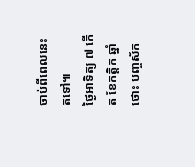ចាប់ពីពេលនេះតទៅ៕
ថ្ងៃអាទិត្យ ៧ កើត ខែកត្តិក ឆ្នាំថោះ បញ្ចស័ក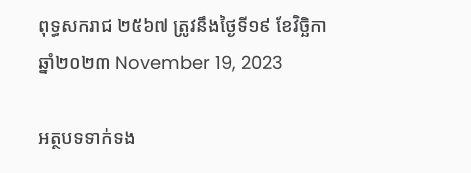ពុទ្ធសករាជ ២៥៦៧ ត្រូវនឹងថ្ងៃទី១៩ ខែវិច្ឆិកា ឆ្នាំ២០២៣ November 19, 2023

អត្ថបទទាក់ទង